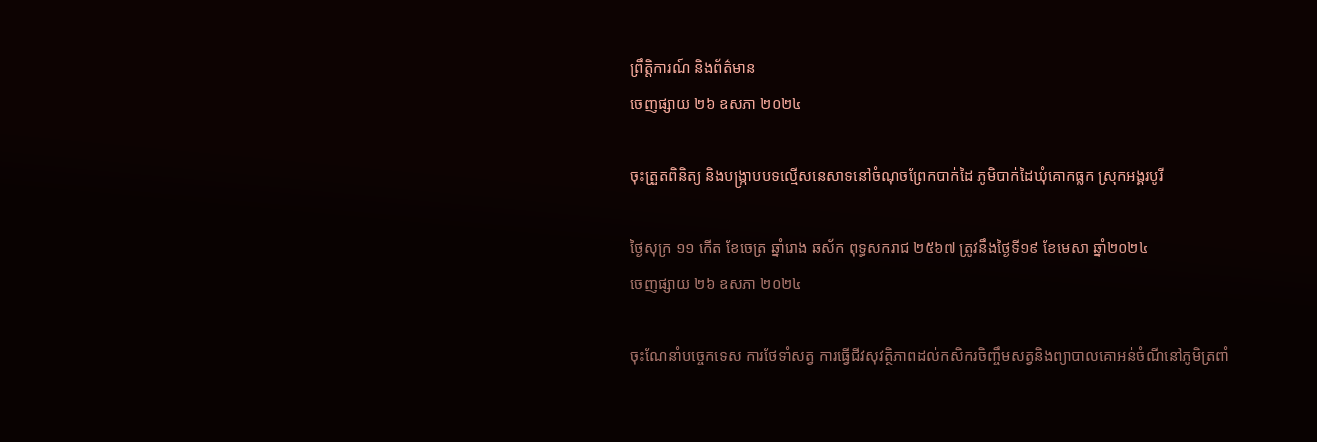ព្រឹត្តិការណ៍ និងព័ត៌មាន
ចេញផ្សាយ ២៦ ឧសភា ២០២៤

ចុះត្រួតពិនិត្យ និងបង្ក្រាបបទល្មើសនេសាទនៅចំណុចព្រែកបាក់ដៃ ភូមិបាក់ដៃឃុំគោកធ្លក ស្រុកអង្គរបូរី

ថ្ងៃសុក្រ ១១ កើត ខែចេត្រ ឆ្នាំរោង ឆស័ក ពុទ្ធសករាជ ២៥៦៧ ត្រូវនឹងថ្ងៃទី១៩ ខែមេសា ឆ្នាំ២០២៤
ចេញផ្សាយ ២៦ ឧសភា ២០២៤

ចុះណែនាំបច្ចេកទេស ការថែទាំសត្វ ការធ្វេីជីវសុវត្ថិភាពដល់កសិករចិញ្ចឹមសត្វនិងព្យាបាលគោអន់ចំណីនៅភូមិត្រពាំ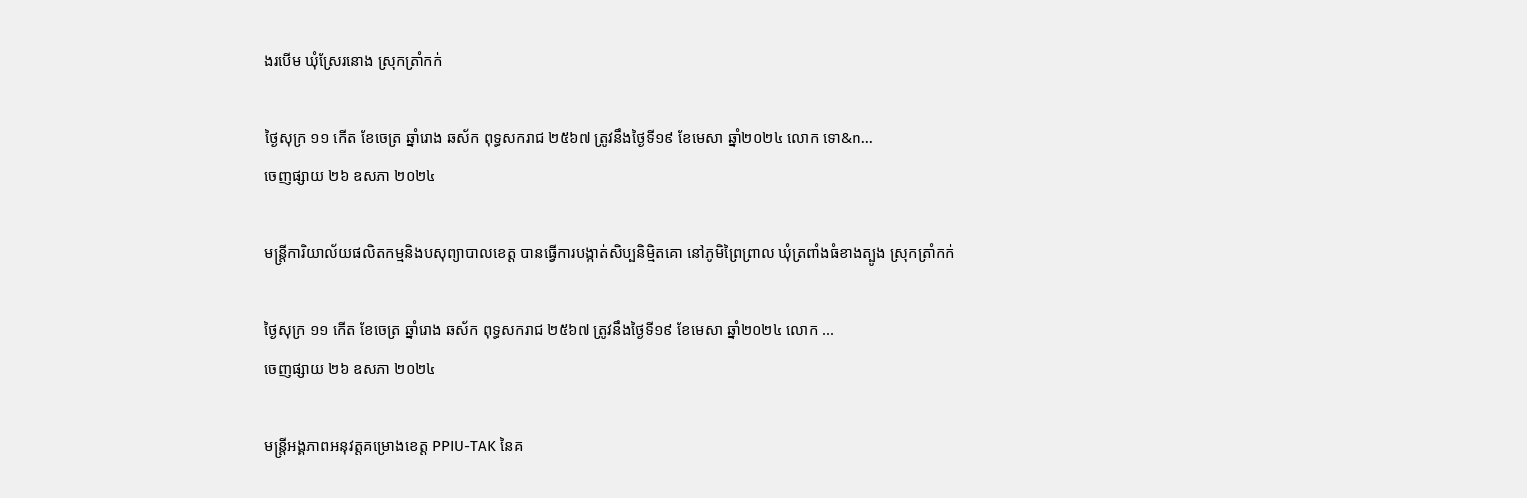ងរបេីម ឃុំស្រែរនោង ស្រុកត្រាំកក់

ថ្ងៃសុក្រ ១១ កើត ខែចេត្រ ឆ្នាំរោង ឆស័ក ពុទ្ធសករាជ ២៥៦៧ ត្រូវនឹងថ្ងៃទី១៩ ខែមេសា ឆ្នាំ២០២៤ លោក ទោ&n...
ចេញផ្សាយ ២៦ ឧសភា ២០២៤

មន្រ្តីការិយាល័យផលិតកម្មនិងបសុព្យាបាលខេត្ត បានធ្វេីការបង្កាត់សិប្បនិមិ្មតគោ នៅភូមិព្រៃព្រាល ឃុំត្រពាំងធំខាងត្បូង ស្រុកត្រាំកក់

ថ្ងៃសុក្រ ១១ កើត ខែចេត្រ ឆ្នាំរោង ឆស័ក ពុទ្ធសករាជ ២៥៦៧ ត្រូវនឹងថ្ងៃទី១៩ ខែមេសា ឆ្នាំ២០២៤ លោក ...
ចេញផ្សាយ ២៦ ឧសភា ២០២៤

មន្រ្តីអង្គភាពអនុវត្តគម្រោងខេត្ត PPIU-TAK នៃគ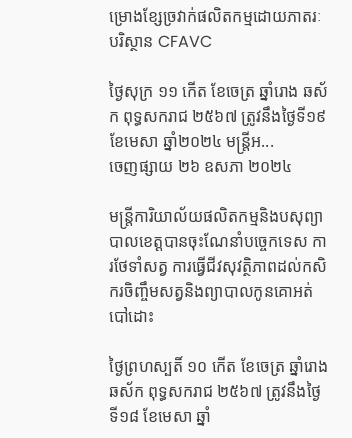ម្រោងខ្សែច្រវាក់ផលិតកម្មដោយភាតរៈបរិស្ថាន CFAVC

ថ្ងៃសុក្រ ១១ កើត ខែចេត្រ ឆ្នាំរោង ឆស័ក ពុទ្ធសករាជ ២៥៦៧ ត្រូវនឹងថ្ងៃទី១៩ ខែមេសា ឆ្នាំ២០២៤ មន្រ្តីអ...
ចេញផ្សាយ ២៦ ឧសភា ២០២៤

មន្រ្តីការិយាល័យផលិតកម្មនិងបសុព្យាបាលខេត្តបានចុះណែនាំបច្ចេកទេស ការថែទាំសត្វ ការធ្វេីជីវសុវត្ថិភាពដល់កសិករចិញ្ចឹមសត្វនិងព្យាបាលកូនគោអត់បៅដោះ

ថ្ងៃព្រហស្បតិ៍ ១០ កើត ខែចេត្រ ឆ្នាំរោងឆស័ក ពុទ្ធសករាជ ២៥៦៧ ត្រូវនឹងថ្ងៃទី១៨ ខែមេសា ឆ្នាំ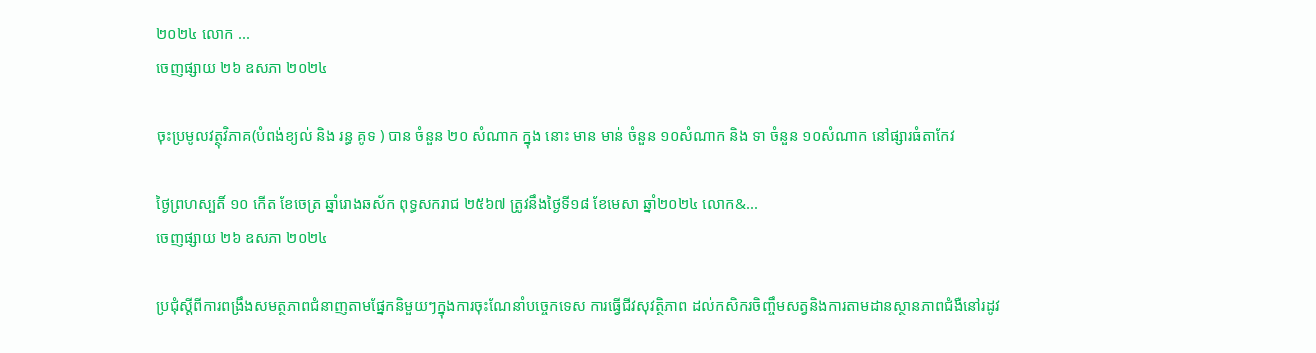២០២៤ លោក ...
ចេញផ្សាយ ២៦ ឧសភា ២០២៤

ចុះប្រមូលវត្ថុវិភាគ(បំពង់ខ្យល់ និង រន្ធ គូទ ) បាន ចំនួន ២០ សំណាក ក្នុង នោះ មាន មាន់ ចំនួន ១០សំណាក និង ទា ចំនួន ១០សំណាក នៅផ្សារធំតាកែវ

ថ្ងៃព្រហស្បតិ៍ ១០ កើត ខែចេត្រ ឆ្នាំរោងឆស័ក ពុទ្ធសករាជ ២៥៦៧ ត្រូវនឹងថ្ងៃទី១៨ ខែមេសា ឆ្នាំ២០២៤ លោក&...
ចេញផ្សាយ ២៦ ឧសភា ២០២៤

ប្រជុំស្ដីពីការពង្រឹងសមត្ថភាពជំនាញតាមផ្នែកនិមួយៗក្នុងការចុះណែនាំបច្ចេកទេស ការធ្វេីជីវសុវត្ថិភាព ដល់កសិករចិញ្ចឹមសត្វនិងការតាមដានស្ថានភាពជំងឺនៅរដូវ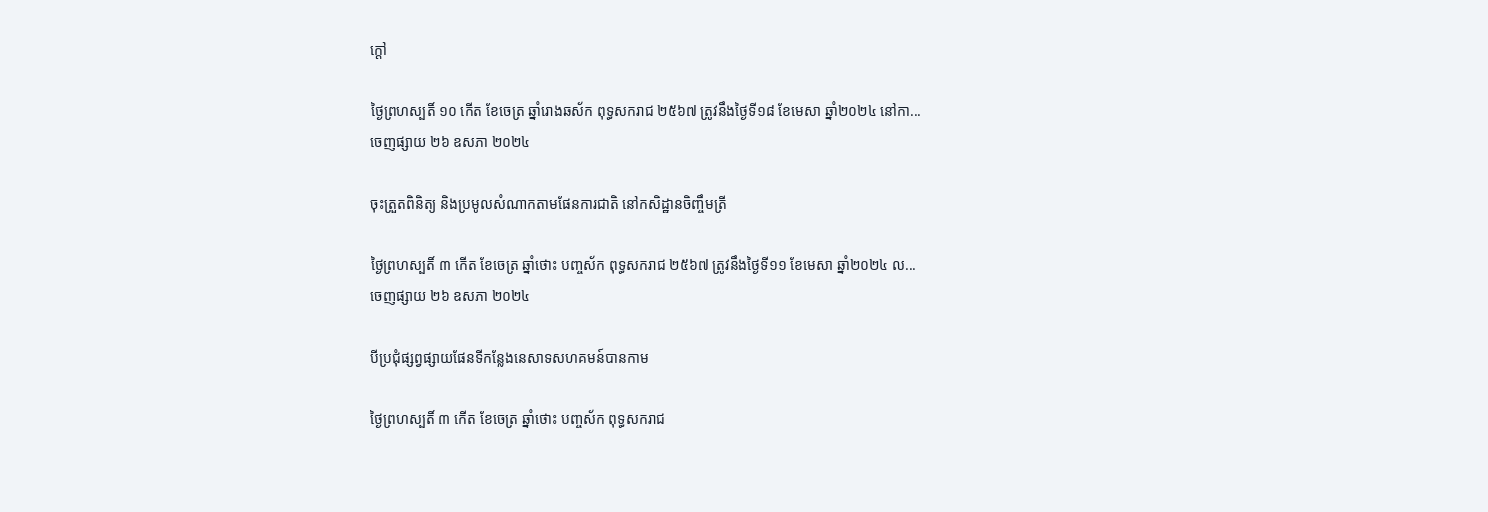ក្ដៅ

ថ្ងៃព្រហស្បតិ៍ ១០ កើត ខែចេត្រ ឆ្នាំរោងឆស័ក ពុទ្ធសករាជ ២៥៦៧ ត្រូវនឹងថ្ងៃទី១៨ ខែមេសា ឆ្នាំ២០២៤ នៅកា...
ចេញផ្សាយ ២៦ ឧសភា ២០២៤

ចុះត្រួតពិនិត្យ និងប្រមូលសំណាកតាមផែនការជាតិ នៅកសិដ្ឋានចិញ្ចឹមត្រី

ថ្ងៃព្រហស្បតិ៍ ៣ កើត ខែចេត្រ ឆ្នាំថោះ បញ្ចស័ក ពុទ្ធសករាជ ២៥៦៧ ត្រូវនឹងថ្ងៃទី១១ ខែមេសា ឆ្នាំ២០២៤ ល...
ចេញផ្សាយ ២៦ ឧសភា ២០២៤

បីប្រជុំផ្សព្វផ្សាយផែនទីកន្លែងនេសាទសហគមន៍បានកាម

ថ្ងៃព្រហស្បតិ៍ ៣ កើត ខែចេត្រ ឆ្នាំថោះ បញ្ចស័ក ពុទ្ធសករាជ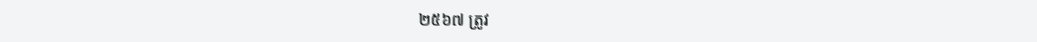២៥៦៧ ត្រូវ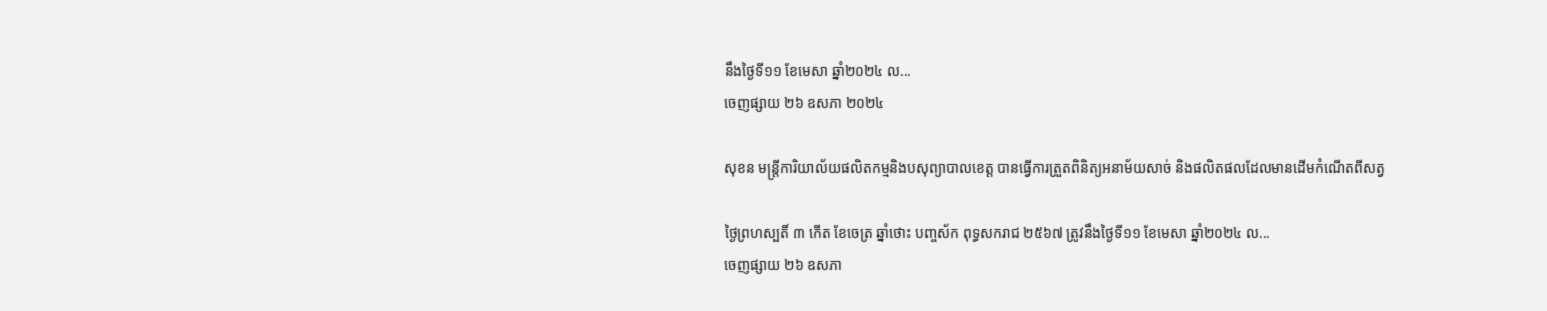នឹងថ្ងៃទី១១ ខែមេសា ឆ្នាំ២០២៤ ល...
ចេញផ្សាយ ២៦ ឧសភា ២០២៤

សុខន មន្រ្តីការិយាល័យផលិតកម្មនិងបសុព្យាបាលខេត្ត បានធ្វើការត្រួតពិនិត្យអនាម័យសាច់ និងផលិតផលដែលមានដេីមកំណេីតពីសត្វ

ថ្ងៃព្រហស្បតិ៍ ៣ កើត ខែចេត្រ ឆ្នាំថោះ បញ្ចស័ក ពុទ្ធសករាជ ២៥៦៧ ត្រូវនឹងថ្ងៃទី១១ ខែមេសា ឆ្នាំ២០២៤ ល...
ចេញផ្សាយ ២៦ ឧសភា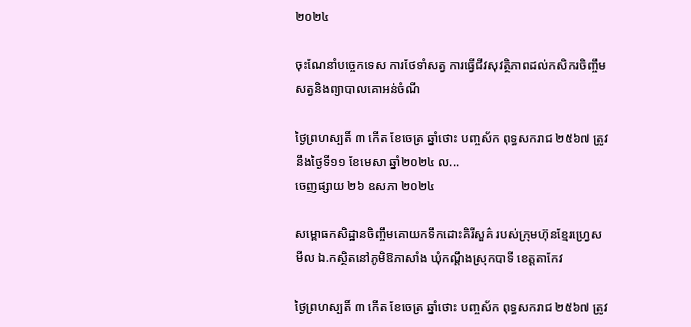២០២៤

ចុះណែនាំបច្ចេកទេស ការថែទាំសត្វ ការធ្វេីជីវសុវត្ថិភាពដល់កសិករចិញ្ចឹមសត្វនិងព្យាបាលគោអន់ចំណី

ថ្ងៃព្រហស្បតិ៍ ៣ កើត ខែចេត្រ ឆ្នាំថោះ បញ្ចស័ក ពុទ្ធសករាជ ២៥៦៧ ត្រូវនឹងថ្ងៃទី១១ ខែមេសា ឆ្នាំ២០២៤ ល...
ចេញផ្សាយ ២៦ ឧសភា ២០២៤

សម្ពោធកសិដ្ឋានចិញ្ចឹមគោយកទឹកដោះគិរីសួគ៌ របស់ក្រុមហ៊ុនខ្មែរហ្វ្រេសមីល ឯ.កស្ថិតនៅភូមិឱភាសាំង ឃុំកណ្ដឹងស្រុកបាទី ខេត្តតាកែវ

ថ្ងៃព្រហស្បតិ៍ ៣ កើត ខែចេត្រ ឆ្នាំថោះ បញ្ចស័ក ពុទ្ធសករាជ ២៥៦៧ ត្រូវ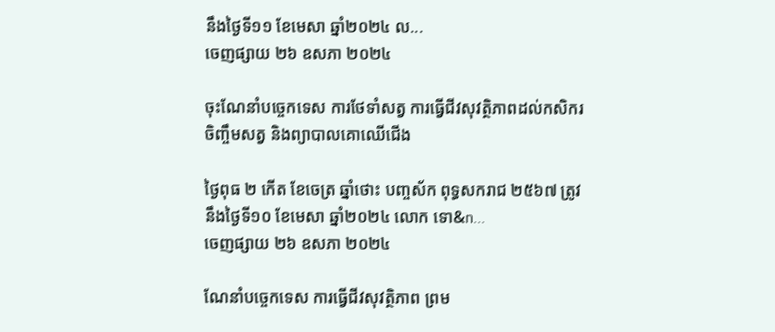នឹងថ្ងៃទី១១ ខែមេសា ឆ្នាំ២០២៤ ល...
ចេញផ្សាយ ២៦ ឧសភា ២០២៤

ចុះណែនាំបច្ចេកទេស ការថែទាំសត្វ ការធ្វេីជីវសុវត្ថិភាពដល់កសិករចិញ្ចឹមសត្វ និងព្យាបាលគោឈេីជេីង

ថ្ងៃពុធ ២ កើត ខែចេត្រ ឆ្នាំថោះ បញ្ចស័ក ពុទ្ធសករាជ ២៥៦៧ ត្រូវនឹងថ្ងៃទី១០ ខែមេសា ឆ្នាំ២០២៤ លោក ទោ&n...
ចេញផ្សាយ ២៦ ឧសភា ២០២៤

ណែនាំបច្ចេកទេស ការធ្វេីជីវសុវត្ថិភាព ព្រម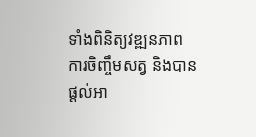ទាំងពិនិត្យវឌ្ឍនភាពការចិញ្ចឹមសត្វ និងបានផ្ដល់អា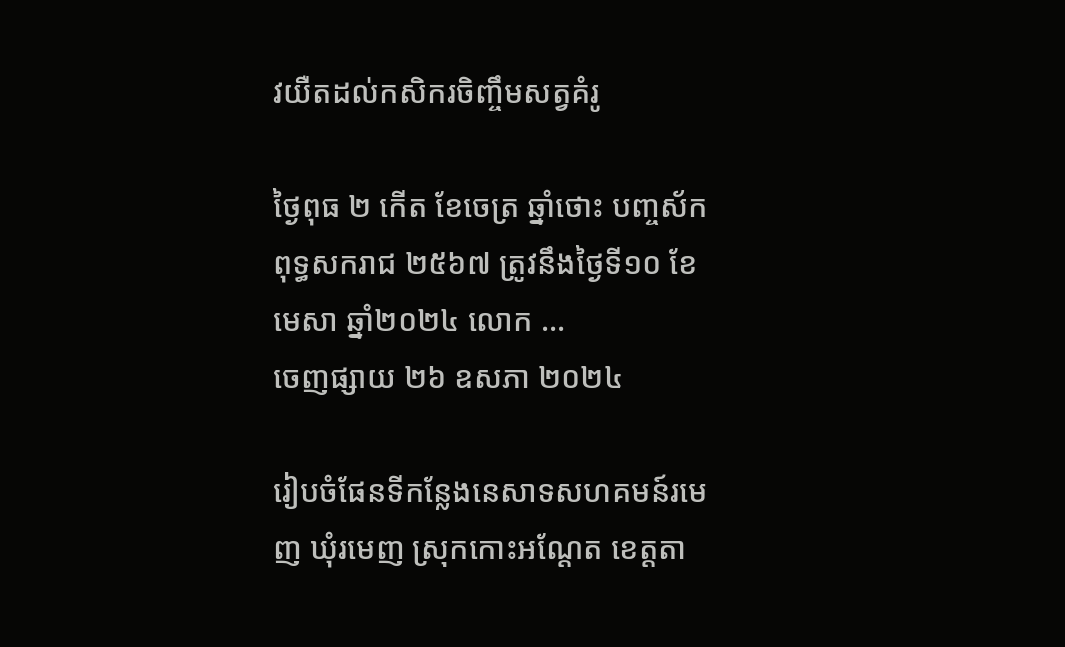វយឺតដល់កសិករចិញ្ចឹមសត្វគំរូ

ថ្ងៃពុធ ២ កើត ខែចេត្រ ឆ្នាំថោះ បញ្ចស័ក ពុទ្ធសករាជ ២៥៦៧ ត្រូវនឹងថ្ងៃទី១០ ខែមេសា ឆ្នាំ២០២៤ លោក ...
ចេញផ្សាយ ២៦ ឧសភា ២០២៤

រៀបចំផែនទីកន្លែងនេសាទសហគមន៍រមេញ ឃុំរមេញ ស្រុកកោះអណ្តែត ខេត្តតា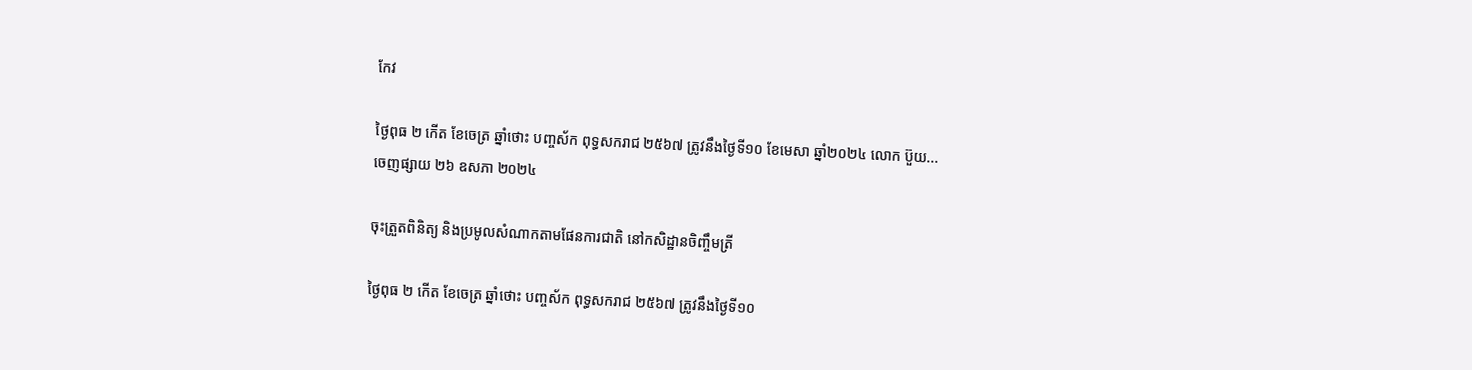កែវ

ថ្ងៃពុធ ២ កើត ខែចេត្រ ឆ្នាំថោះ បញ្ចស័ក ពុទ្ធសករាជ ២៥៦៧ ត្រូវនឹងថ្ងៃទី១០ ខែមេសា ឆ្នាំ២០២៤ លោក ប៊ួយ...
ចេញផ្សាយ ២៦ ឧសភា ២០២៤

ចុះត្រួតពិនិត្យ និងប្រមូលសំណាកតាមផែនការជាតិ នៅកសិដ្ឋានចិញ្ចឹមត្រី

ថ្ងៃពុធ ២ កើត ខែចេត្រ ឆ្នាំថោះ បញ្ចស័ក ពុទ្ធសករាជ ២៥៦៧ ត្រូវនឹងថ្ងៃទី១០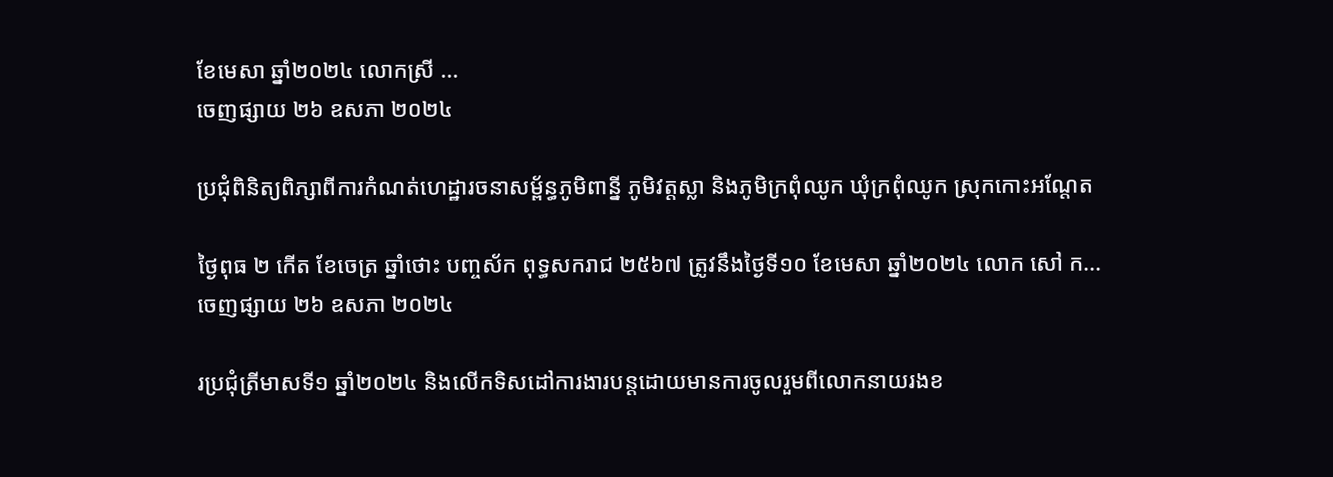ខែមេសា ឆ្នាំ២០២៤ លោកស្រី ...
ចេញផ្សាយ ២៦ ឧសភា ២០២៤

ប្រជុំពិនិត្យពិភ្សាពីការកំណត់ហេដ្ឋារចនាសម្ព័ន្ធភូមិពាន្នី ភូមិវត្តស្លា និងភូមិក្រពុំឈូក ឃុំក្រពុំឈូក ស្រុកកោះអណ្តែត

ថ្ងៃពុធ ២ កើត ខែចេត្រ ឆ្នាំថោះ បញ្ចស័ក ពុទ្ធសករាជ ២៥៦៧ ត្រូវនឹងថ្ងៃទី១០ ខែមេសា ឆ្នាំ២០២៤ លោក សៅ ក...
ចេញផ្សាយ ២៦ ឧសភា ២០២៤

រប្រជុំត្រីមាសទី១ ឆ្នាំ២០២៤ និងលើកទិសដៅការងារបន្តដោយមានការចូលរួមពីលោកនាយរងខ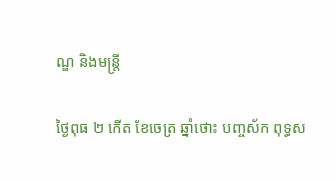ណ្ឌ និងមន្ត្រី

ថ្ងៃពុធ ២ កើត ខែចេត្រ ឆ្នាំថោះ បញ្ចស័ក ពុទ្ធស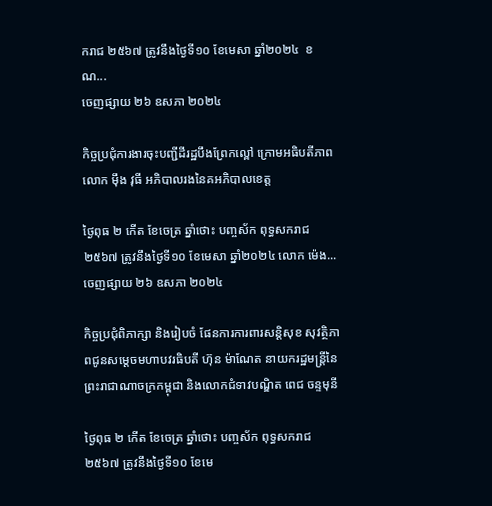ករាជ ២៥៦៧ ត្រូវនឹងថ្ងៃទី១០ ខែមេសា ឆ្នាំ២០២៤  ខណ...
ចេញផ្សាយ ២៦ ឧសភា ២០២៤

កិច្ចប្រជុំការងារចុះបញ្ជីដីរដ្ឋបឹងព្រែកល្ពៅ ក្រោមអធិបតីភាព លោក ម៉ឹង វុធី អភិបាលរងនៃគអភិបាលខេត្ត

ថ្ងៃពុធ ២ កើត ខែចេត្រ ឆ្នាំថោះ បញ្ចស័ក ពុទ្ធសករាជ ២៥៦៧ ត្រូវនឹងថ្ងៃទី១០ ខែមេសា ឆ្នាំ២០២៤ លោក ម៉េង...
ចេញផ្សាយ ២៦ ឧសភា ២០២៤

កិច្ចប្រជុំពិភាក្សា និងរៀបចំ ផែនការការពារសន្តិសុខ សុវត្ថិភាពជូនសម្តេចមហាបវរធិបតី ហ៊ុន ម៉ាណែត នាយករដ្ឋមន្រ្តីនៃព្រះរាជាណាចក្រកម្ពុជា និងលោកជំទាវបណ្ឌិត ពេជ ចន្ទមុនី

ថ្ងៃពុធ ២ កើត ខែចេត្រ ឆ្នាំថោះ បញ្ចស័ក ពុទ្ធសករាជ ២៥៦៧ ត្រូវនឹងថ្ងៃទី១០ ខែមេ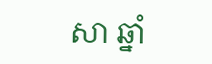សា ឆ្នាំ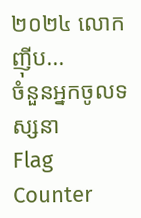២០២៤ លោក ញ៉ីប...
ចំនួនអ្នកចូលទស្សនា
Flag Counter